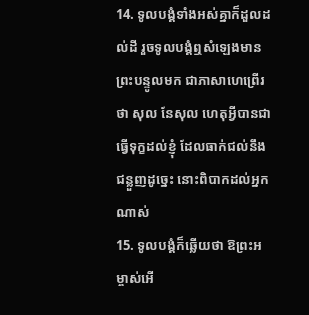14. ទូលបង្គំទាំងអស់គ្នាក៏ដួលដល់ដី រួចទូលបង្គំឮសំឡេងមានព្រះបន្ទូលមក ជាភាសាហេព្រើរថា សុល នែសុល ហេតុអ្វីបានជាធ្វើទុក្ខដល់ខ្ញុំ ដែលធាក់ជល់នឹងជន្លួញដូច្នេះ នោះពិបាកដល់អ្នកណាស់
15. ទូលបង្គំក៏ឆ្លើយថា ឱព្រះអម្ចាស់អើ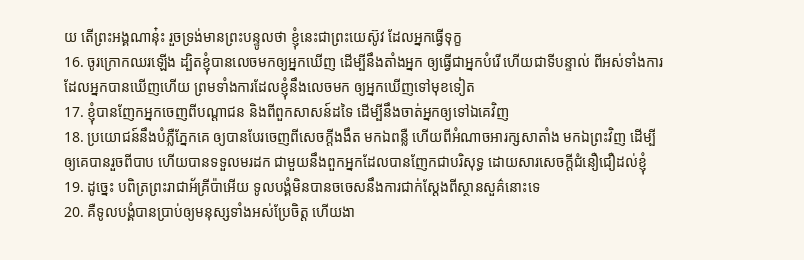យ តើព្រះអង្គណានុ៎ះ រួចទ្រង់មានព្រះបន្ទូលថា ខ្ញុំនេះជាព្រះយេស៊ូវ ដែលអ្នកធ្វើទុក្ខ
16. ចូរក្រោកឈរឡើង ដ្បិតខ្ញុំបានលេចមកឲ្យអ្នកឃើញ ដើម្បីនឹងតាំងអ្នក ឲ្យធ្វើជាអ្នកបំរើ ហើយជាទីបន្ទាល់ ពីអស់ទាំងការដែលអ្នកបានឃើញហើយ ព្រមទាំងការដែលខ្ញុំនឹងលេចមក ឲ្យអ្នកឃើញទៅមុខទៀត
17. ខ្ញុំបានញែកអ្នកចេញពីបណ្តាជន និងពីពួកសាសន៍ដទៃ ដើម្បីនឹងចាត់អ្នកឲ្យទៅឯគេវិញ
18. ប្រយោជន៍នឹងបំភ្លឺភ្នែកគេ ឲ្យបានបែរចេញពីសេចក្ដីងងឹត មកឯពន្លឺ ហើយពីអំណាចអារក្សសាតាំង មកឯព្រះវិញ ដើម្បីឲ្យគេបានរួចពីបាប ហើយបានទទួលមរដក ជាមួយនឹងពួកអ្នកដែលបានញែកជាបរិសុទ្ធ ដោយសារសេចក្ដីជំនឿជឿដល់ខ្ញុំ
19. ដូច្នេះ បពិត្រព្រះរាជាអ័គ្រីប៉ាអើយ ទូលបង្គំមិនបានចចេសនឹងការជាក់ស្តែងពីស្ថានសួគ៌នោះទេ
20. គឺទូលបង្គំបានប្រាប់ឲ្យមនុស្សទាំងអស់ប្រែចិត្ត ហើយងា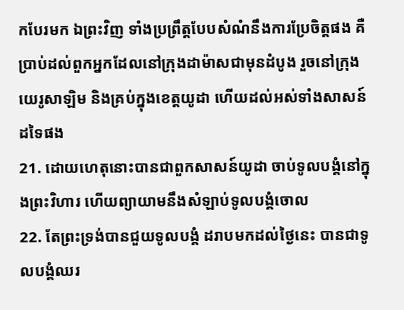កបែរមក ឯព្រះវិញ ទាំងប្រព្រឹត្តបែបសំណំនឹងការប្រែចិត្តផង គឺប្រាប់ដល់ពួកអ្នកដែលនៅក្រុងដាម៉ាសជាមុនដំបូង រួចនៅក្រុងយេរូសាឡិម និងគ្រប់ក្នុងខេត្តយូដា ហើយដល់អស់ទាំងសាសន៍ដទៃផង
21. ដោយហេតុនោះបានជាពួកសាសន៍យូដា ចាប់ទូលបង្គំនៅក្នុងព្រះវិហារ ហើយព្យាយាមនឹងសំឡាប់ទូលបង្គំចោល
22. តែព្រះទ្រង់បានជួយទូលបង្គំ ដរាបមកដល់ថ្ងៃនេះ បានជាទូលបង្គំឈរ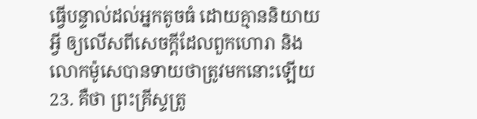ធ្វើបន្ទាល់ដល់អ្នកតូចធំ ដោយគ្មាននិយាយអ្វី ឲ្យលើសពីសេចក្ដីដែលពួកហោរា និងលោកម៉ូសេបានទាយថាត្រូវមកនោះឡើយ
23. គឺថា ព្រះគ្រីស្ទត្រូ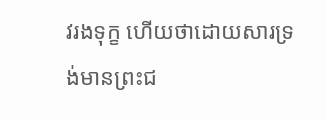វរងទុក្ខ ហើយថាដោយសារទ្រង់មានព្រះជ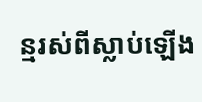ន្មរស់ពីស្លាប់ឡើង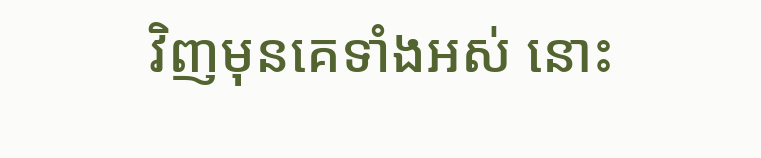វិញមុនគេទាំងអស់ នោះ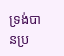ទ្រង់បានប្រ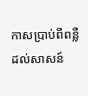កាសប្រាប់ពីពន្លឺ ដល់សាសន៍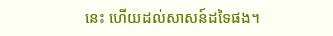នេះ ហើយដល់សាសន៍ដទៃផង។